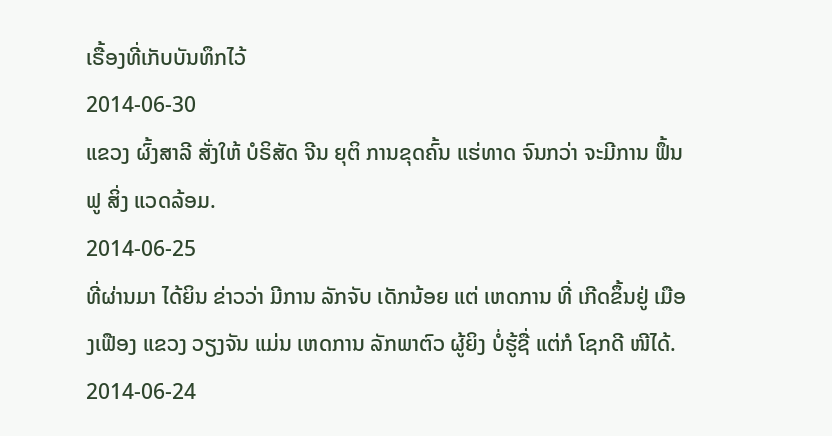ເຣື້ອງທີ່ເກັບບັນທຶກໄວ້
2014-06-30
ແຂວງ ຜົ້ງສາລີ ສັ່ງໃຫ້ ບໍຣິສັດ ຈີນ ຍຸຕິ ການຂຸດຄົ້ນ ແຮ່ທາດ ຈົນກວ່າ ຈະມີການ ຟຶ້ນຟູ ສິ່ງ ແວດລ້ອມ.
2014-06-25
ທີ່ຜ່ານມາ ໄດ້ຍິນ ຂ່າວວ່າ ມີການ ລັກຈັບ ເດັກນ້ອຍ ແຕ່ ເຫດການ ທີ່ ເກີດຂຶ້ນຢູ່ ເມືອງເຟືອງ ແຂວງ ວຽງຈັນ ແມ່ນ ເຫດການ ລັກພາຕົວ ຜູ້ຍິງ ບໍ່ຮູ້ຊື່ ແຕ່ກໍ ໂຊກດີ ໜີໄດ້.
2014-06-24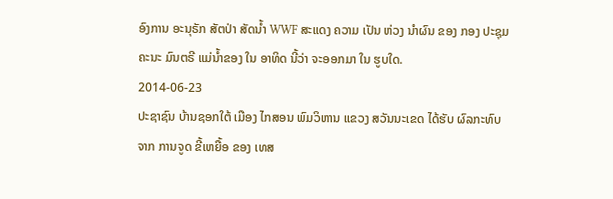ອົງການ ອະນຸຣັກ ສັຕປ່າ ສັດນໍ້າ WWF ສະແດງ ຄວາມ ເປັນ ຫ່ວງ ນໍາຜົນ ຂອງ ກອງ ປະຊຸມ ຄະນະ ມົນຕຣີ ແມ່ນໍ້າຂອງ ໃນ ອາທິດ ນີ້ວ່າ ຈະອອກມາ ໃນ ຮູບໃດ.
2014-06-23
ປະຊາຊົນ ບ້ານຊອກໃຕ້ ເມືອງ ໄກສອນ ພົມວິຫານ ແຂວງ ສວັນນະເຂດ ໄດ້ຮັບ ຜົລກະທົບ ຈາກ ການຈູດ ຂີ້ເຫຍື້ອ ຂອງ ເທສ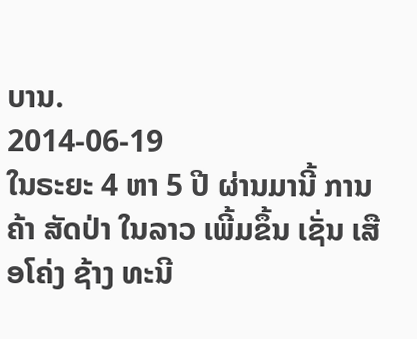ບານ.
2014-06-19
ໃນຣະຍະ 4 ຫາ 5 ປີ ຜ່ານມານີ້ ການຄ້າ ສັດປ່າ ໃນລາວ ເພີ້ມຂຶ້ນ ເຊັ່ນ ເສືອໂຄ່ງ ຊ້າງ ທະນີ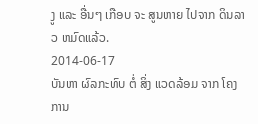ງູ ແລະ ອື່ນໆ ເກືອບ ຈະ ສູນຫາຍ ໄປຈາກ ດິນລາວ ຫມົດແລ້ວ.
2014-06-17
ບັນຫາ ຜົລກະທົບ ຕໍ່ ສິ່ງ ແວດລ້ອມ ຈາກ ໂຄງການ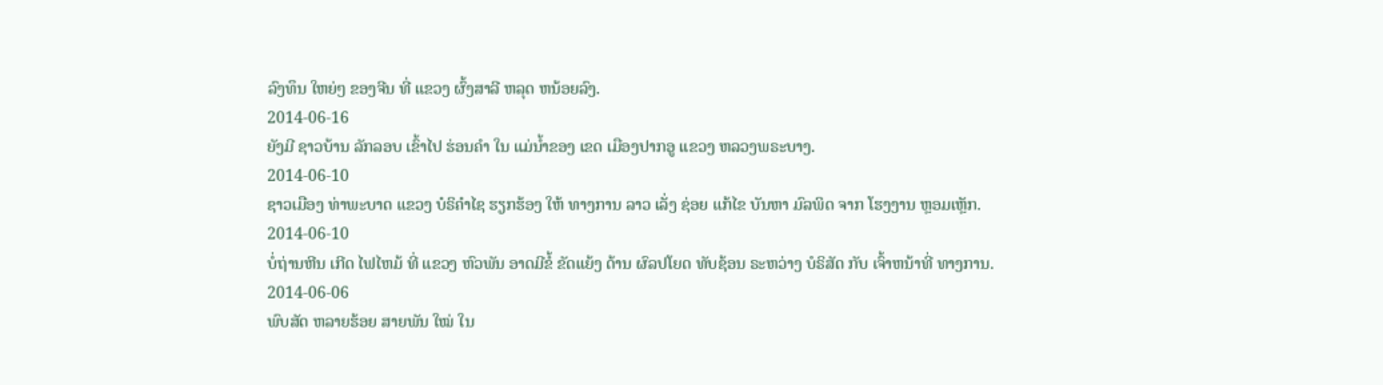ລົງທຶນ ໃຫຍ່ໆ ຂອງຈີນ ທີ່ ແຂວງ ຜົ້ງສາລີ ຫລຸດ ຫນ້ອຍລົງ.
2014-06-16
ຍັງມີ ຊາວບ້ານ ລັກລອບ ເຂົ້າໄປ ຮ່ອນຄໍາ ໃນ ແມ່ນໍ້າຂອງ ເຂດ ເມືອງປາກອູ ແຂວງ ຫລວງພຣະບາງ.
2014-06-10
ຊາວເມືອງ ທ່າພະບາດ ແຂວງ ບໍຣິຄໍາໄຊ ຮຽກຮ້ອງ ໃຫ້ ທາງການ ລາວ ເລັ່ງ ຊ່ອຍ ແກ້ໄຂ ບັນຫາ ມົລພິດ ຈາກ ໂຮງງານ ຫຼອມເຫຼັກ.
2014-06-10
ບໍ່ຖ່ານຫີນ ເກີດ ໄຟໄຫມ້ ທີ່ ແຂວງ ຫົວພັນ ອາດມີຂໍ້ ຂັດແຍ້ງ ດ້ານ ຜົລປໂຍດ ທັບຊ້ອນ ຣະຫວ່າງ ບໍຣິສັດ ກັບ ເຈົ້າຫນ້າທີ່ ທາງການ.
2014-06-06
ພົບສັດ ຫລາຍຮ້ອຍ ສາຍພັນ ໃໝ່ ໃນ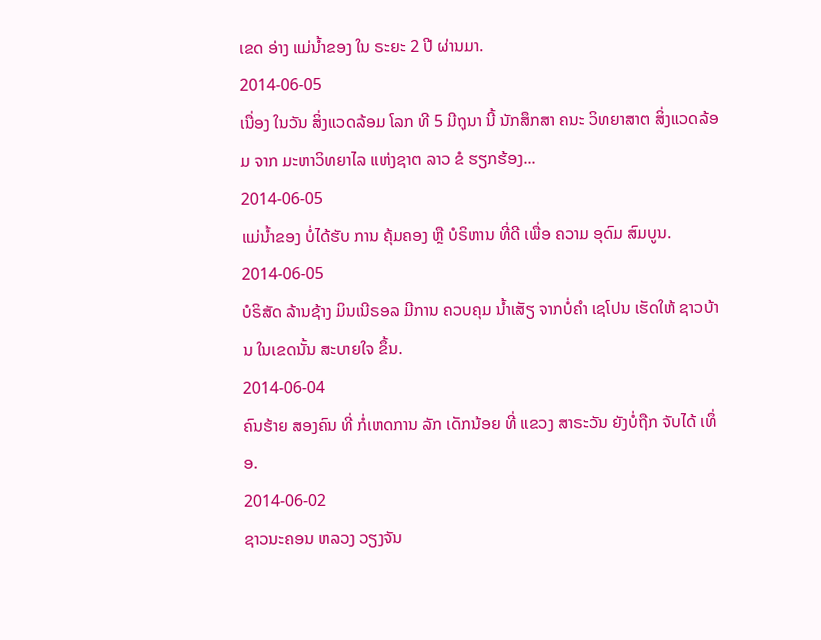ເຂດ ອ່າງ ແມ່ນໍ້າຂອງ ໃນ ຣະຍະ 2 ປີ ຜ່ານມາ.
2014-06-05
ເນື່ອງ ໃນວັນ ສິ່ງແວດລ້ອມ ໂລກ ທີ 5 ມີຖຸນາ ນີ້ ນັກສຶກສາ ຄນະ ວິທຍາສາຕ ສິ່ງແວດລ້ອມ ຈາກ ມະຫາວິທຍາໄລ ແຫ່ງຊາຕ ລາວ ຂໍ ຮຽກຮ້ອງ...
2014-06-05
ແມ່ນໍ້າຂອງ ບໍ່ໄດ້ຮັບ ການ ຄຸ້ມຄອງ ຫຼື ບໍຣິຫານ ທີ່ດີ ເພື່ອ ຄວາມ ອຸດົມ ສົມບູນ.
2014-06-05
ບໍຣິສັດ ລ້ານຊ້າງ ມິນເນີຣອລ ມີການ ຄວບຄຸມ ນໍ້າເສັຽ ຈາກບໍ່ຄໍາ ເຊໂປນ ເຮັດໃຫ້ ຊາວບ້ານ ໃນເຂດນັ້ນ ສະບາຍໃຈ ຂຶ້ນ.
2014-06-04
ຄົນຮ້າຍ ສອງຄົນ ທີ່ ກໍ່ເຫດການ ລັກ ເດັກນ້ອຍ ທີ່ ແຂວງ ສາຣະວັນ ຍັງບໍ່ຖືກ ຈັບໄດ້ ເທຶ່ອ.
2014-06-02
ຊາວນະຄອນ ຫລວງ ວຽງຈັນ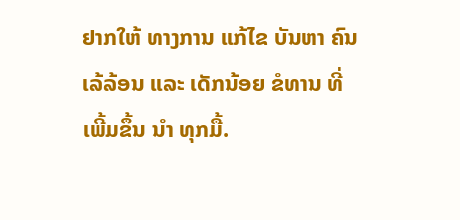ຢາກໃຫ້ ທາງການ ແກ້ໄຂ ບັນຫາ ຄົນເລ້ລ້ອນ ແລະ ເດັກນ້ອຍ ຂໍທານ ທີ່ ເພີ້ມຂຶ້ນ ນໍາ ທຸກມື້.